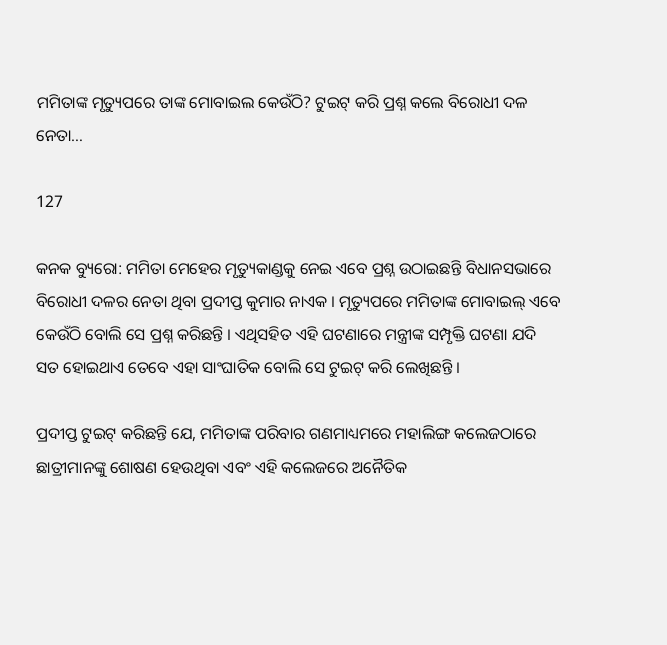ମମିତାଙ୍କ ମୃତ୍ୟୁପରେ ତାଙ୍କ ମୋବାଇଲ କେଉଁଠି? ଟୁଇଟ୍ କରି ପ୍ରଶ୍ନ କଲେ ବିରୋଧୀ ଦଳ ନେତା…

127

କନକ ବ୍ୟୁରୋ: ମମିତା ମେହେର ମୃତ୍ୟୁକାଣ୍ଡକୁ ନେଇ ଏବେ ପ୍ରଶ୍ନ ଉଠାଇଛନ୍ତି ବିଧାନସଭାରେ ବିରୋଧୀ ଦଳର ନେତା ଥିବା ପ୍ରଦୀପ୍ତ କୁମାର ନାଏକ । ମୃତ୍ୟୁପରେ ମମିତାଙ୍କ ମୋବାଇଲ୍ ଏବେ କେଉଁଠି ବୋଲି ସେ ପ୍ରଶ୍ନ କରିଛନ୍ତି । ଏଥିସହିତ ଏହି ଘଟଣାରେ ମନ୍ତ୍ରୀଙ୍କ ସମ୍ପୃକ୍ତି ଘଟଣା ଯଦି ସତ ହୋଇଥାଏ ତେବେ ଏହା ସାଂଘାତିକ ବୋଲି ସେ ଟୁଇଟ୍ କରି ଲେଖିଛନ୍ତି ।

ପ୍ରଦୀପ୍ତ ଟୁଇଟ୍ କରିଛନ୍ତି ଯେ, ମମିତାଙ୍କ ପରିବାର ଗଣମାଧ୍ୟମରେ ମହାଲିଙ୍ଗ କଲେଜଠାରେ ଛାତ୍ରୀମାନଙ୍କୁ ଶୋଷଣ ହେଉଥିବା ଏବଂ ଏହି କଲେଜରେ ଅନୈତିକ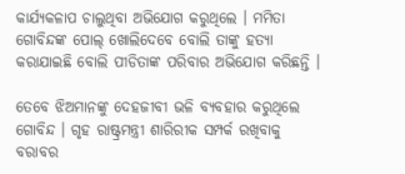କାର୍ଯ୍ୟକଳାପ ଚାଲୁଥିବା ଅଭିଯୋଗ କରୁଥିଲେ । ମମିତା ଗୋବିନ୍ଦଙ୍କ ପୋଲ୍ ଖୋଲିଦେବେ ବୋଲି ତାଙ୍କୁ ହତ୍ୟା କରାଯାଇଛି ବୋଲି ପୀଡିତାଙ୍କ ପରିବାର ଅଭିଯୋଗ କରିଛନ୍ତି ।

ତେବେ ଝିଅମାନଙ୍କୁ ଦେହଜୀବୀ ଭଳି ବ୍ୟବହାର କରୁଥିଲେ ଗୋବିନ୍ଦ । ଗୃହ ରାଷ୍ଟ୍ରମନ୍ତ୍ରୀ ଶାରିରୀକ ସମ୍ପର୍କ ରଖିବାକୁ ବରାବର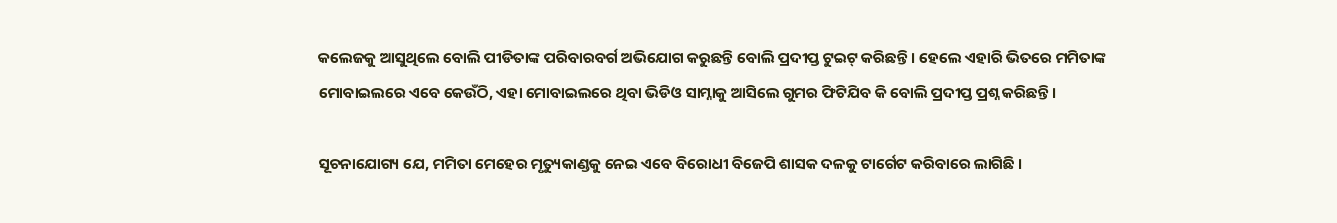କଲେଜକୁ ଆସୁଥିଲେ ବୋଲି ପୀଡିତାଙ୍କ ପରିବାରବର୍ଗ ଅଭିଯୋଗ କରୁଛନ୍ତି ବୋଲି ପ୍ରଦୀପ୍ତ ଟୁଇଟ୍ କରିଛନ୍ତି । ହେଲେ ଏହାରି ଭିତରେ ମମିତାଙ୍କ ମୋବାଇଲରେ ଏବେ କେଉଁଠି, ଏହା ମୋବାଇଲରେ ଥିବା ଭିଡିଓ ସାମ୍ନାକୁ ଆସିଲେ ଗୁମର ଫିଟିଯିବ କି ବୋଲି ପ୍ରଦୀପ୍ତ ପ୍ରଶ୍ନ କରିଛନ୍ତି ।

ସୂଚନାଯୋଗ୍ୟ ଯେ, ମମିତା ମେହେର ମୃତ୍ୟୁକାଣ୍ଡକୁ ନେଇ ଏବେ ବିରୋଧୀ ବିଜେପି ଶାସକ ଦଳକୁ ଟାର୍ଗେଟ କରିବାରେ ଲାଗିଛି ।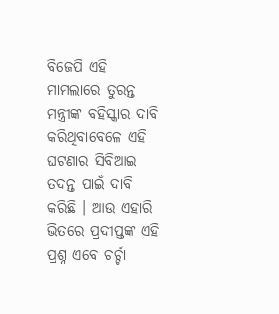ବିଜେପି ଏହି ମାମଲାରେ ତୁରନ୍ତ ମନ୍ତ୍ରୀଙ୍କ ବହିସ୍କାର ଦାବି କରିଥିବାବେଳେ ଏହି ଘଟଣାର ସିବିଆଇ ତଦନ୍ତ ପାଇଁ ଦାବି କରିଛି । ଆଉ ଏହାରି ଭିତରେ ପ୍ରଦୀପ୍ତଙ୍କ ଏହି ପ୍ରଶ୍ନ ଏବେ ଚର୍ଚ୍ଚା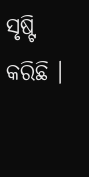ସୃଷ୍ଟି କରିଛି ।